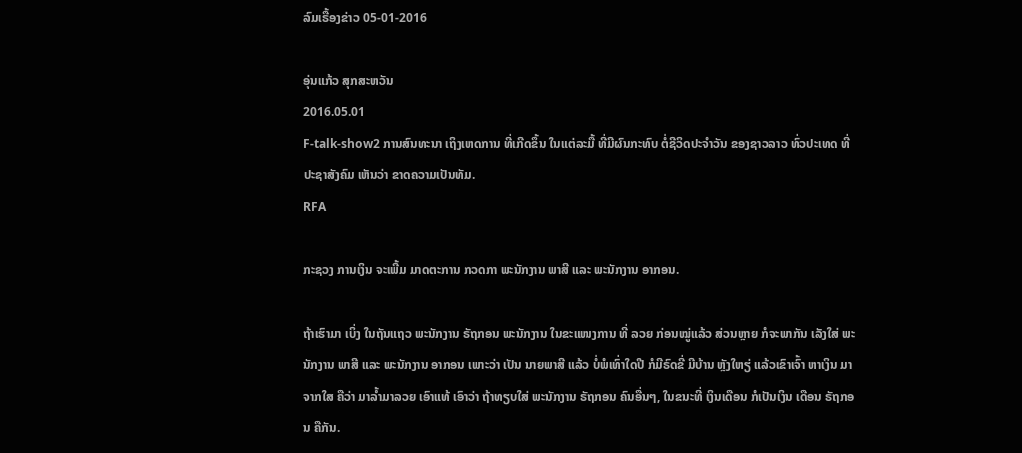ລົມເຣື້ອງຂ່າວ 05-01-2016

ອຸ່ນແກ້ວ ສຸກສະຫວັນ
2016.05.01
F-talk-show2 ການສົນທະນາ ເຖິງເຫດການ ທີ່ເກີດຂຶ້ນ ໃນແຕ່ລະມື້ ທີ່ມີຜົນກະທົບ ຕໍ່ຊີວິດປະຈໍາວັນ ຂອງຊາວລາວ ທົ່ວປະເທດ ທີ່ ປະຊາສັງຄົມ ເຫັນວ່າ ຂາດຄວາມເປັນທັມ.
RFA

ກະຊວງ ການເງິນ ຈະເພີ້ມ ມາດຕະການ ກວດກາ ພະນັກງານ ພາສີ ແລະ ພະນັກງານ ອາກອນ.

ຖ້າເຮົາມາ ເບິ່ງ ໃນຖັນແຖວ ພະນັກງານ ຣັຖກອນ ພະນັກງານ ໃນຂະແໜງການ ທີ່ ລວຍ ກ່ອນໝູ່ແລ້ວ ສ່ວນຫຼາຍ ກໍຈະພາກັນ ເລັງໃສ່ ພະນັກງານ ພາສີ ແລະ ພະນັກງານ ອາກອນ ເພາະວ່າ ເປັນ ນາຍພາສີ ແລ້ວ ບໍ່ພໍເທົ່າໃດປີ ກໍມີຣົດຂີ່ ມີບ້ານ ຫຼັງໃຫຽ່ ແລ້ວເຂົາເຈົ້າ ຫາເງິນ ມາຈາກໃສ ຄືວ່າ ມາລ້ຳມາລວຍ ເອົາແທ້ ເອົາວ່າ ຖ້າທຽບໃສ່ ພະນັກງານ ຣັຖກອນ ຄົນອື່ນໆ, ໃນຂນະທີ່ ເງິນເດືອນ ກໍເປັນເງິນ ເດືອນ ຣັຖກອນ ຄືກັນ.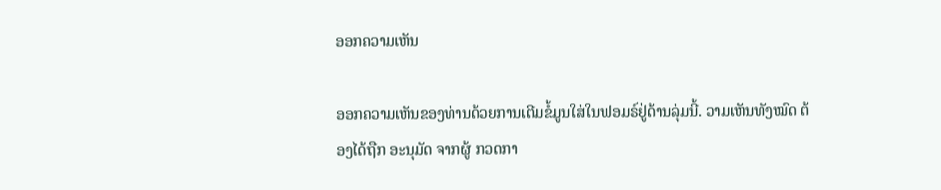ອອກຄວາມເຫັນ

ອອກຄວາມເຫັນຂອງທ່ານດ້ວຍການເຕີມຂໍ້ມູນໃສ່ໃນຟອມຣ໌ຢູ່ດ້ານລຸ່ມນີ້. ວາມເຫັນທັງໝົດ ຕ້ອງໄດ້ຖືກ ອະນຸມັດ ຈາກຜູ້ ກວດກາ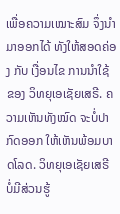ເພື່ອຄວາມເໝາະສົມ ຈຶ່ງນໍາມາອອກໄດ້ ທັງໃຫ້ສອດຄ່ອງ ກັບ ເງື່ອນໄຂ ການນຳໃຊ້ ຂອງ ວິທຍຸເອເຊັຍເສຣີ. ຄວາມເຫັນທັງໝົດ ຈະບໍ່ປາກົດອອກ ໃຫ້ເຫັນພ້ອມບາດໂລດ. ວິທຍຸເອເຊັຍເສຣີ ບໍ່ມີສ່ວນຮູ້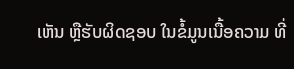ເຫັນ ຫຼືຮັບຜິດຊອບ ໃນຂໍ້ມູນເນື້ອຄວາມ ທີ່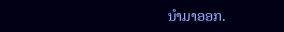ນໍາມາອອກ.